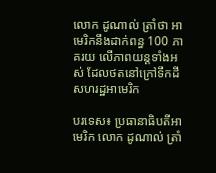លោក ដូណាល់ ត្រាំថា អាមេរិកនឹងដាក់ពន្ធ 100 ភាគរយ លើភាពយន្តទាំងអស់ ដែលថតនៅក្រៅទឹកដី សហរដ្ឋអាមេរិក

បរទេស៖ ប្រធានាធិបតីអាមេរិក លោក ដូណាល់ ត្រាំ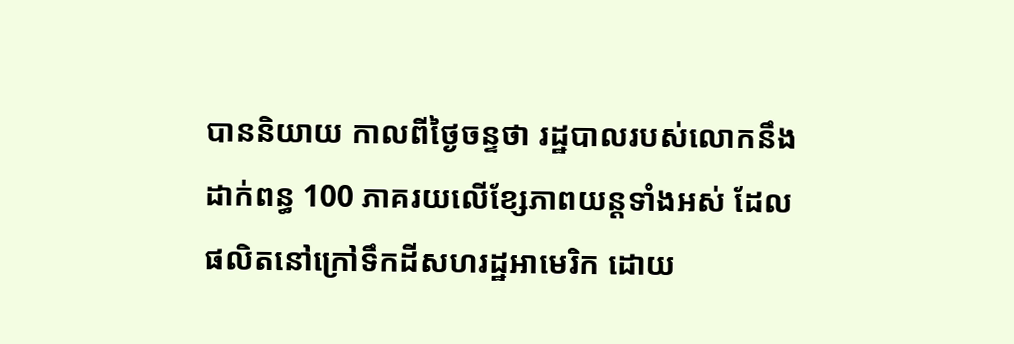បាននិយាយ កាលពីថ្ងៃចន្ទថា រដ្ឋបាលរបស់លោកនឹងដាក់ពន្ធ 100 ភាគរយលើខ្សែភាពយន្តទាំងអស់ ដែលផលិតនៅក្រៅទឹកដីសហរដ្ឋអាមេរិក ដោយ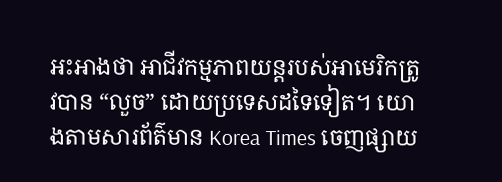អះអាងថា អាជីវកម្មភាពយន្តរបស់អាមេរិកត្រូវបាន “លួច” ដោយប្រទេសដទៃទៀត។ យោងតាមសារព័ត៌មាន Korea Times ចេញផ្សាយ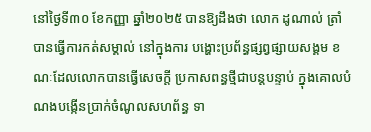នៅថ្ងៃទី៣០ ខែកញ្ញា ឆ្នាំ២០២៥ បានឱ្យដឹងថា លោក ដូណាល់ ត្រាំ បានធ្វើការកត់សម្គាល់ នៅក្នុងការ បង្ហោះប្រព័ន្ធផ្សព្វផ្សាយសង្គម ខណៈដែលលោកបានធ្វើសេចក្តី ប្រកាសពន្ធថ្មីជាបន្តបន្ទាប់ ក្នុងគោលបំណងបង្កើនប្រាក់ចំណូលសហព័ន្ធ ទា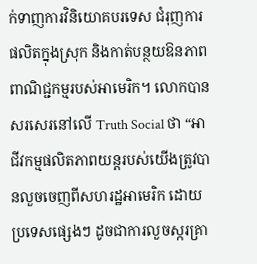ក់ទាញការវិនិយោគបរទេស ជំរុញការផលិតក្នុងស្រុក និងកាត់បន្ថយឱនភាពពាណិជ្ជកម្មរបស់អាមេរិក។ លោកបានសរសេរនៅលើ Truth Social ថា “អាជីវកម្មផលិតភាពយន្ដរបស់យើងត្រូវបានលួចចេញពីសហរដ្ឋអាមេរិក ដោយប្រទេសផ្សេងៗ ដូចជាការលួចស្ករគ្រា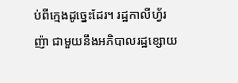ប់ពីក្មេងដូច្នេះដែរ។ រដ្ឋកាលីហ្វ័រញ៉ា ជាមួយនឹងអភិបាលរដ្ឋខ្សោយ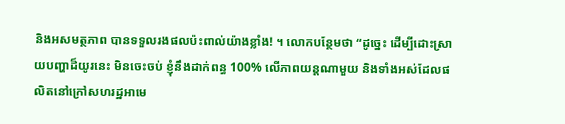និងអសមត្ថភាព បានទទួលរងផលប៉ះពាល់យ៉ាងខ្លាំង! ។ លោកបន្ថែមថា “ដូច្នេះ ដើម្បីដោះស្រាយបញ្ហាដ៏យូរនេះ មិនចេះចប់ ខ្ញុំនឹងដាក់ពន្ធ 100% លើភាពយន្តណាមួយ និងទាំងអស់ដែលផលិតនៅក្រៅសហរដ្ឋអាមេ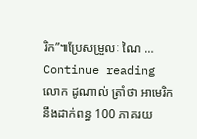រិក”៕ប្រែសម្រួលៈ ណៃ … Continue reading លោក ដូណាល់ ត្រាំថា អាមេរិកនឹងដាក់ពន្ធ 100 ភាគរយ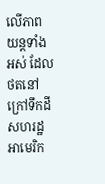លើភាពយន្តទាំងអស់ ដែលថតនៅក្រៅទឹកដី សហរដ្ឋអាមេរិក